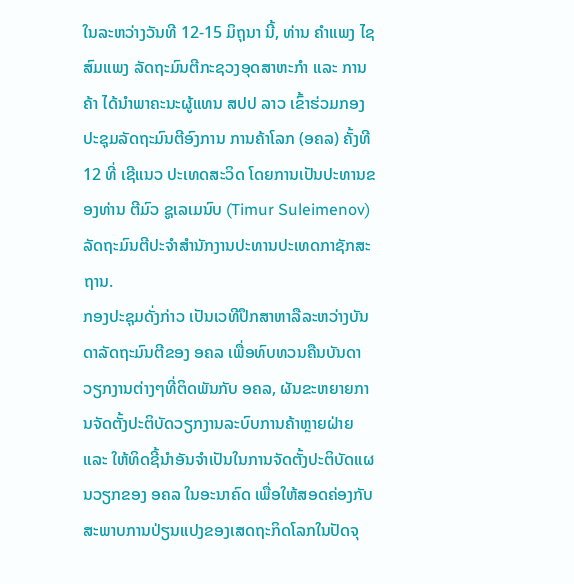ໃນລະຫວ່າງວັນທີ 12-15 ມິຖຸນາ ນີ້, ທ່ານ ຄຳແພງ ໄຊສົມແພງ ລັດຖະມົນຕີກະຊວງອຸດສາຫະກຳ ແລະ ການຄ້າ ໄດ້ນໍາພາຄະນະຜູ້ແທນ ສປປ ລາວ ເຂົ້າຮ່ວມກອງປະຊຸມລັດຖະມົນຕີອົງການ ການຄ້າໂລກ (ອຄລ) ຄັ້ງທີ 12 ທີ່ ເຊີແນວ ປະເທດສະວິດ ໂດຍການເປັນປະທານຂອງທ່ານ ຕີມົວ ຊູເລເມນົບ (Timur Suleimenov) ລັດຖະມົນຕີປະຈໍາສໍານັກງານປະທານປະເທດກາຊັກສະຖານ.
ກອງປະຊຸມດັ່ງກ່າວ ເປັນເວທີປຶກສາຫາລືລະຫວ່າງບັນດາລັດຖະມົນຕີຂອງ ອຄລ ເພື່ອທົບທວນຄືນບັນດາວຽກງານຕ່າງໆທີ່ຕິດພັນກັບ ອຄລ, ຜັນຂະຫຍາຍການຈັດຕັ້ງປະຕິບັດວຽກງານລະບົບການຄ້າຫຼາຍຝ່າຍ ແລະ ໃຫ້ທິດຊີ້ນຳອັນຈຳເປັນໃນການຈັດຕັ້ງປະຕິບັດແຜນວຽກຂອງ ອຄລ ໃນອະນາຄົດ ເພື່ອໃຫ້ສອດຄ່ອງກັບສະພາບການປ່ຽນແປງຂອງເສດຖະກິດໂລກໃນປັດຈຸ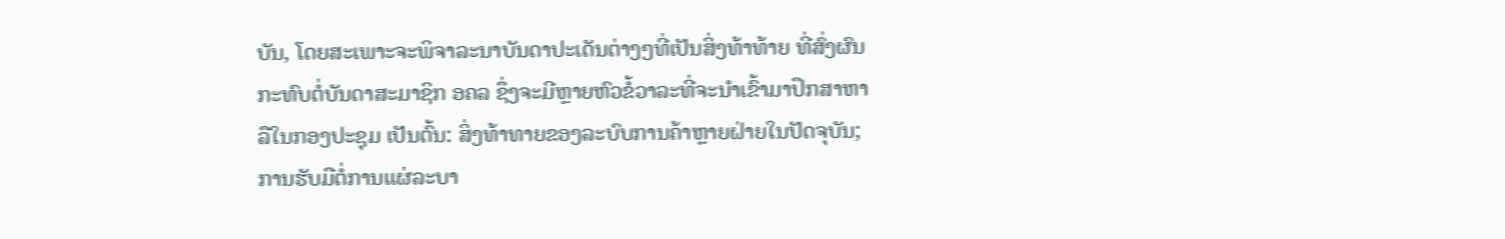ບັນ, ໂດຍສະເພາະຈະພິຈາລະນາບັນດາປະເດັນຕ່າງໆທີ່ເປັນສິ່ງທ້າທ້າຍ ທີ່ສົ່ງຜົນກະທົບຕໍ່ບັນດາສະມາຊິກ ອຄລ ຊຶ່ງຈະມີຫຼາຍຫົວຂໍ້ວາລະທີ່ຈະນຳເຂົ້າມາປຶກສາຫາລືໃນກອງປະຊຸມ ເປັນຕົ້ນ: ສິ່ງທ້າທາຍຂອງລະບົບການຄ້າຫຼາຍຝ່າຍໃນປັດຈຸບັນ; ການຮັບມືຕໍ່ການແຜ່ລະບາ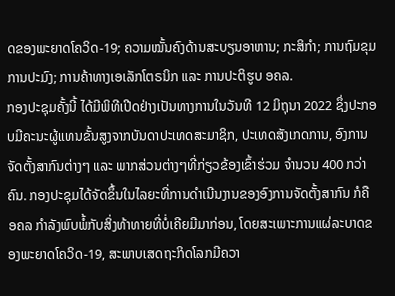ດຂອງພະຍາດໂຄວິດ-19; ຄວາມໝັ້ນຄົງດ້ານສະບຽນອາຫານ; ກະສິກຳ; ການຖົມຂຸມການປະມົງ; ການຄ້າທາງເອເລັກໂຕຣນິກ ແລະ ການປະຕິຮູບ ອຄລ.
ກອງປະຊຸມຄັ້ງນີ້ ໄດ້ມີພິທີເປີດຢ່າງເປັນທາງການໃນວັນທີ 12 ມິຖຸນາ 2022 ຊຶ່ງປະກອບມີຄະນະຜູ້ແທນຂັ້ນສູງຈາກບັນດາປະເທດສະມາຊິກ, ປະເທດສັງເກດການ, ອົງການຈັດຕັ້ງສາກົນຕ່າງໆ ແລະ ພາກສ່ວນຕ່າງໆທີ່ກ່ຽວຂ້ອງເຂົ້າຮ່ວມ ຈໍານວນ 400 ກວ່າຄົນ. ກອງປະຊຸມໄດ້ຈັດຂຶ້ນໃນໄລຍະທີ່ການດໍາເນີນງານຂອງອົງການຈັດຕັ້ງສາກົນ ກໍຄື ອຄລ ກໍາລັງພົບພໍ້ກັບສິ່ງທ້າທາຍທີ່ບໍ່ເຄີຍມີມາກ່ອນ, ໂດຍສະເພາະການແຜ່ລະບາດຂອງພະຍາດໂຄວິດ-19, ສະພາບເສດຖະກິດໂລກມີຄວາ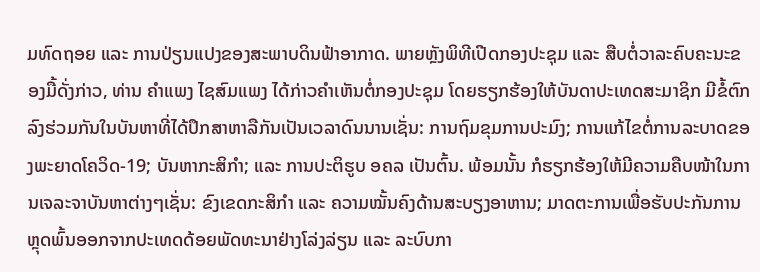ມທົດຖອຍ ແລະ ການປ່ຽນແປງຂອງສະພາບດິນຟ້າອາກາດ. ພາຍຫຼັງພິທີເປີດກອງປະຊຸມ ແລະ ສືບຕໍ່ວາລະຄົບຄະນະຂອງມື້ດັ່ງກ່າວ, ທ່ານ ຄຳແພງ ໄຊສົມແພງ ໄດ້ກ່າວຄໍາເຫັນຕໍ່ກອງປະຊຸມ ໂດຍຮຽກຮ້ອງໃຫ້ບັນດາປະເທດສະມາຊິກ ມີຂໍ້ຕົກລົງຮ່ວມກັນໃນບັນຫາທີ່ໄດ້ປຶກສາຫາລືກັນເປັນເວລາດົນນານເຊັ່ນ: ການຖົມຂຸມການປະມົງ; ການແກ້ໄຂຕໍ່ການລະບາດຂອງພະຍາດໂຄວິດ-19; ບັນຫາກະສິກຳ; ແລະ ການປະຕິຮູບ ອຄລ ເປັນຕົ້ນ. ພ້ອມນັ້ນ ກໍຮຽກຮ້ອງໃຫ້ມີຄວາມຄືບໜ້າໃນການເຈລະຈາບັນຫາຕ່າງໆເຊັ່ນ: ຂົງເຂດກະສິກໍາ ແລະ ຄວາມໝັ້ນຄົງດ້ານສະບຽງອາຫານ; ມາດຕະການເພື່ອຮັບປະກັນການຫຼຸດພົ້ນອອກຈາກປະເທດດ້ອຍພັດທະນາຢ່າງໂລ່ງລ່ຽນ ແລະ ລະບົບກາ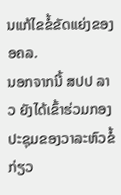ນແກ້ໄຂຂໍ້ຂັດແຍ່ງຂອງ ອຄລ.
ນອກຈາກນີ້ ສປປ ລາວ ຍັງໄດ້ເຂົ້າຮ່ວມກອງປະຊຸມຂອງວາລະຫົວຂໍ້ກ່ຽວ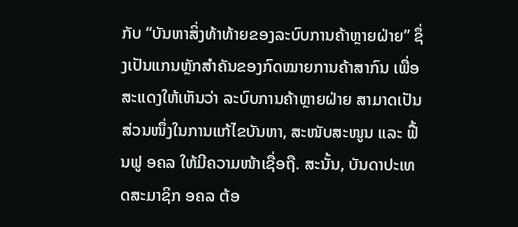ກັບ “ບັນຫາສິ່ງທ້າທ້າຍຂອງລະບົບການຄ້າຫຼາຍຝ່າຍ” ຊຶ່ງເປັນແກນຫຼັກສຳຄັນຂອງກົດໝາຍການຄ້າສາກົນ ເພື່ອສະແດງໃຫ້ເຫັນວ່າ ລະບົບການຄ້າຫຼາຍຝ່າຍ ສາມາດເປັນສ່ວນໜຶ່ງໃນການແກ້ໄຂບັນຫາ, ສະໜັບສະໜູນ ແລະ ຟື້ນຟູ ອຄລ ໃຫ້ມີຄວາມໜ້າເຊື່ອຖື. ສະນັ້ນ, ບັນດາປະເທດສະມາຊິກ ອຄລ ຕ້ອ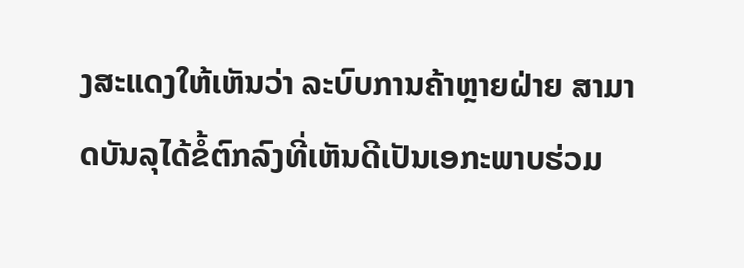ງສະແດງໃຫ້ເຫັນວ່າ ລະບົບການຄ້າຫຼາຍຝ່າຍ ສາມາດບັນລຸໄດ້ຂໍ້ຕົກລົງທີ່ເຫັນດີເປັນເອກະພາບຮ່ວມ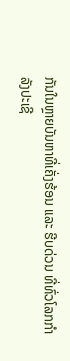ກັນໃນຫຼາຍບັນຫາທີ່ເຄັ່ງຮ້ອນ ແລະ ຮີບດ່ວນ ທີ່ທົ່ວໂລກກໍາລັງປະເຊີ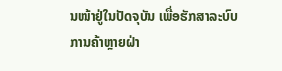ນໜ້າຢູ່ໃນປັດຈຸບັນ ເພື່ອຮັກສາລະບົບການຄ້າຫຼາຍຝ່າ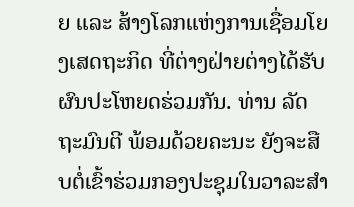ຍ ແລະ ສ້າງໂລກແຫ່ງການເຊື່ອມໂຍງເສດຖະກິດ ທີ່ຕ່າງຝ່າຍຕ່າງໄດ້ຮັບຜົນປະໂຫຍດຮ່ວມກັນ. ທ່ານ ລັດຖະມົນຕີ ພ້ອມດ້ວຍຄະນະ ຍັງຈະສືບຕໍ່ເຂົ້າຮ່ວມກອງປະຊຸມໃນວາລະສຳ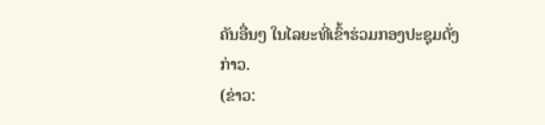ຄັນອື່ນໆ ໃນໄລຍະທີ່ເຂົ້າຮ່ວມກອງປະຊຸມດັ່ງກ່າວ.
(ຂ່າວ: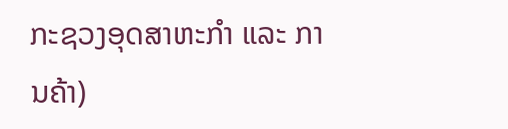ກະຊວງອຸດສາຫະກຳ ແລະ ການຄ້າ)